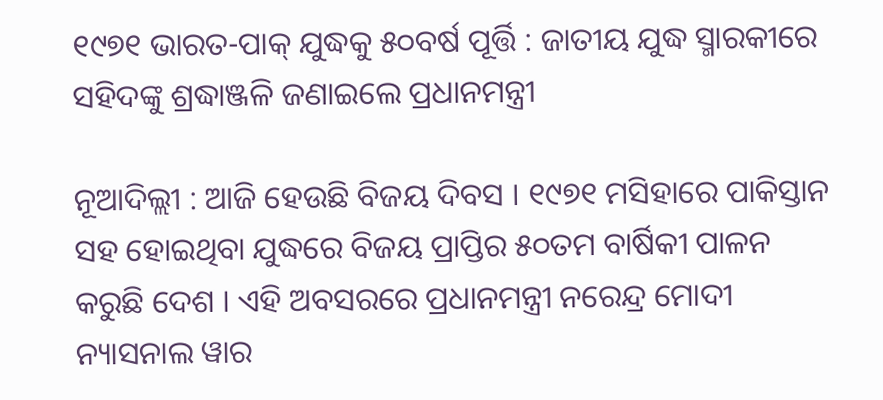୧୯୭୧ ଭାରତ-ପାକ୍ ଯୁଦ୍ଧକୁ ୫୦ବର୍ଷ ପୂର୍ତ୍ତି : ଜାତୀୟ ଯୁଦ୍ଧ ସ୍ମାରକୀରେ ସହିଦଙ୍କୁ ଶ୍ରଦ୍ଧାଞ୍ଜଳି ଜଣାଇଲେ ପ୍ରଧାନମନ୍ତ୍ରୀ

ନୂଆଦିଲ୍ଲୀ : ଆଜି ହେଉଛି ବିଜୟ ଦିବସ । ୧୯୭୧ ମସିହାରେ ପାକିସ୍ତାନ ସହ ହୋଇଥିବା ଯୁଦ୍ଧରେ ବିଜୟ ପ୍ରାପ୍ତିର ୫୦ତମ ବାର୍ଷିକୀ ପାଳନ କରୁଛି ଦେଶ । ଏହି ଅବସରରେ ପ୍ରଧାନମନ୍ତ୍ରୀ ନରେନ୍ଦ୍ର ମୋଦୀ ନ୍ୟାସନାଲ ୱାର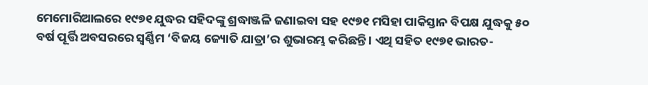ମେମୋରିଆଲରେ ୧୯୭୧ ଯୁଦ୍ଧର ସହିଦଙ୍କୁ ଶ୍ରଦ୍ଧାଞ୍ଜଳି ଜଣାଇବା ସହ ୧୯୭୧ ମସିହା ପାକିସ୍ତାନ ବିପକ୍ଷ ଯୁଦ୍ଧକୁ ୫୦ ବର୍ଷ ପୂର୍ତ୍ତି ଅବସରରେ ସ୍ବର୍ଣ୍ଣିମ ‘ବିଜୟ ଜ୍ୟୋତି ଯାତ୍ରା’ର ଶୁଭାରମ୍ଭ କରିଛନ୍ତି । ଏଥି ସହିତ ୧୯୭୧ ଭାରତ-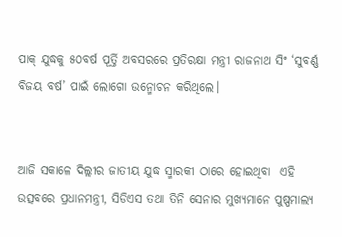ପାକ୍ ଯୁଦ୍ଧକୁ ୫୦ବର୍ଷ ପୂର୍ତ୍ତି ଅବସରରେ ପ୍ରତିରକ୍ଷା ମନ୍ତ୍ରୀ ରାଜନାଥ ସିଂ ‘ସୁବର୍ଣ୍ଣ ବିଜୟ ବର୍ଷ’ ପାଇଁ ଲୋଗୋ ଉନ୍ମୋଚନ କରିଥିଲେ।


ଆଜି ସକାଳେ ଦିଲ୍ଲୀର ଜାତୀୟ ଯୁଦ୍ଧ ସ୍ମାରକୀ ଠାରେ ହୋଇଥିବା  ଏହି ଉତ୍ସବରେ ପ୍ରଧାନମନ୍ତ୍ରୀ, ସିଡିଏସ ତଥା ତିନି ସେନାର ମୁଖ୍ୟମାନେ ପୁଷ୍ପମାଲ୍ୟ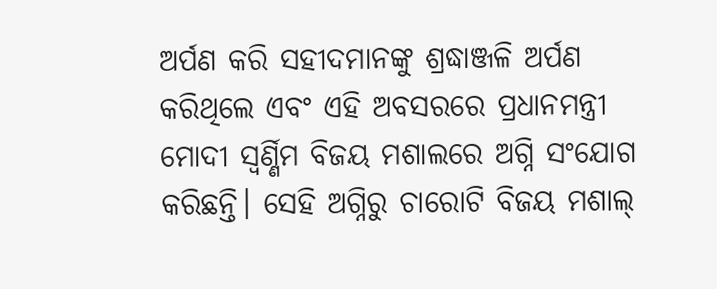ଅର୍ପଣ କରି ସହୀଦମାନଙ୍କୁ ଶ୍ରଦ୍ଧାଞ୍ଜଳି ଅର୍ପଣ କରିଥିଲେ ଏବଂ ଏହି ଅବସରରେ ପ୍ରଧାନମନ୍ତ୍ରୀ ମୋଦୀ ସ୍ୱର୍ଣ୍ଣିମ ବିଜୟ ମଶାଲରେ ଅଗ୍ନି ସଂଯୋଗ କରିଛନ୍ତି। ସେହି ଅଗ୍ନିରୁ ଚାରୋଟି ବିଜୟ ମଶାଲ୍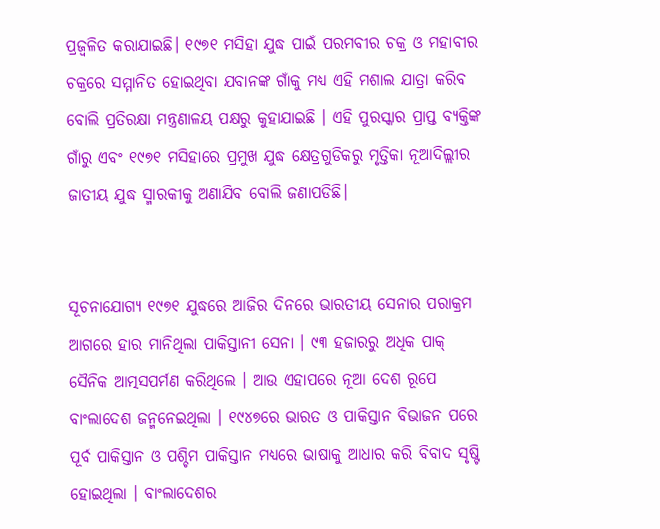ପ୍ରଜ୍ୱଳିତ କରାଯାଇଛି। ୧୯୭୧ ମସିହା ଯୁଦ୍ଧ ପାଇଁ ପରମବୀର ଚକ୍ର ଓ ମହାବୀର ଚକ୍ରରେ ସମ୍ମାନିତ ହୋଇଥିବା ଯବାନଙ୍କ ଗାଁକୁ ମଧ୍ୟ ଏହି ମଶାଲ ଯାତ୍ରା କରିବ ବୋଲି ପ୍ରତିରକ୍ଷା ମନ୍ତ୍ରଣାଳୟ ପକ୍ଷରୁ କୁହାଯାଇଛି । ଏହି ପୁରସ୍କାର ପ୍ରାପ୍ତ ବ୍ୟକ୍ତିଙ୍କ ଗାଁରୁ ଏବଂ ୧୯୭୧ ମସିହାରେ ପ୍ରମୁଖ ଯୁଦ୍ଧ କ୍ଷେତ୍ରଗୁଡିକରୁ ମୃତ୍ତିକା ନୂଆଦିଲ୍ଲୀର ଜାତୀୟ ଯୁଦ୍ଧ ସ୍ମାରକୀକୁ ଅଣାଯିବ ବୋଲି ଜଣାପଡିଛି।


ସୂଚନାଯୋଗ୍ୟ ୧୯୭୧ ଯୁଦ୍ଧରେ ଆଜିର ଦିନରେ ଭାରତୀୟ ସେନାର ପରାକ୍ରମ ଆଗରେ ହାର ମାନିଥିଲା ପାକିସ୍ତାନୀ ସେନା । ୯୩ ହଜାରରୁ ଅଧିକ ପାକ୍ ସୈନିକ ଆତ୍ମସପର୍ମଣ କରିଥିଲେ । ଆଉ ଏହାପରେ ନୂଆ ଦେଶ ରୂପେ ବାଂଲା‌ଦେଶ ଜନ୍ମନେଇଥିଲା । ୧୯୪୭ରେ ଭାରତ ଓ ପାକିସ୍ତାନ ବିଭାଜନ ପରେ ପୂର୍ବ ପାକିସ୍ତାନ ଓ ପଶ୍ଚିମ ପାକିସ୍ତାନ ମଧ୍ୟରେ ଭାଷାକୁ ଆଧାର କରି ବିବାଦ ସୃଷ୍ଟି ହୋଇଥିଲା । ବାଂଲାଦେଶର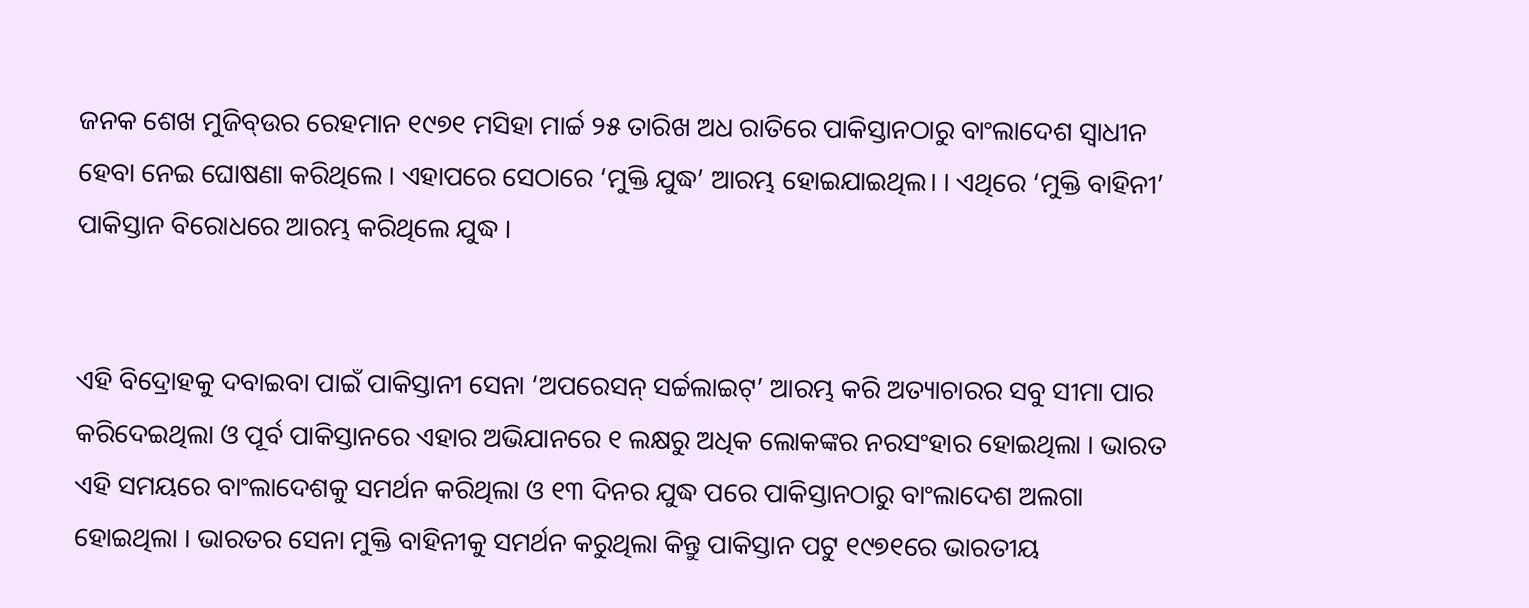ଜନକ ଶେଖ ମୁଜିବ୍ଉର ରେହମାନ ୧୯୭୧ ମସିହା ମାର୍ଚ୍ଚ ୨୫ ତାରିଖ ଅଧ ରାତିରେ ପାକିସ୍ତାନଠାରୁ ବାଂଲାଦେଶ ସ୍ବାଧୀନ ହେବା ନେଇ ଘୋଷଣା କରିଥିଲେ । ଏହାପରେ ସେଠାରେ ‘ମୁକ୍ତି ଯୁଦ୍ଧ’ ଆରମ୍ଭ ହୋଇଯାଇଥିଲ। । ଏଥିରେ ‘ମୁକ୍ତି ବାହିନୀ’ ପାକିସ୍ତାନ ବିରୋଧରେ ଆରମ୍ଭ କରିଥିଲେ ଯୁଦ୍ଧ ।


ଏହି ବିଦ୍ରୋହକୁ ଦବାଇବା ପାଇଁ ପାକିସ୍ତାନୀ ସେନା ‘ଅପରେସନ୍ ସର୍ଚ୍ଚଲାଇଟ୍’ ଆରମ୍ଭ କରି ଅତ୍ୟାଚାରର ସବୁ ସୀମା ପାର କରିଦେଇଥିଲା ଓ ପୂର୍ବ ପାକିସ୍ତାନରେ ଏହାର ଅଭିଯାନରେ ୧ ଲକ୍ଷରୁ ଅଧିକ ଲୋକଙ୍କର ନରସଂହାର ହୋଇଥିଲା । ଭାରତ ଏହି ସମୟରେ ବାଂଲାଦେଶକୁ ସମର୍ଥନ କରିଥିଲା ଓ ୧୩ ଦିନର ଯୁଦ୍ଧ ପରେ ପାକିସ୍ତାନଠାରୁ ବାଂଲାଦେଶ ଅଲଗା ହୋଇଥିଲା । ଭାରତର ସେନା ମୁକ୍ତି ବାହିନୀକୁ ସମର୍ଥନ କରୁଥିଲା କିନ୍ତୁ ପାକିସ୍ତାନ ପଟୁ ୧୯୭୧ରେ ଭାରତୀୟ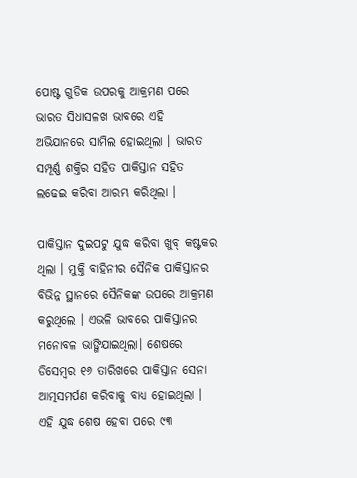ପୋଷ୍ଟ ଗୁଡିକ ଉପରକୁ ଆକ୍ରମଣ ପରେ ଭାରତ ସିଧାସଳଖ ଭାବରେ ଏ‌ହି ଅଭିଯାନରେ ସାମିଲ ହୋଇଥିଲା । ଭାରତ ସମ୍ପୂର୍ଣ୍ଣ ଶକ୍ତିର ସହିତ ପାକିସ୍ତାନ ସହିତ ଲଢେଇ କରିବା ଆରମ୍ଭ କରିଥିଲା ।

ପାକିସ୍ତାନ ଦୁଇପଟୁ ଯୁଦ୍ଧ କରିବା ଖୁବ୍ କଷ୍ଟକର ଥିଲା । ମୁକ୍ତି ବାହିନୀର ସୈନିକ ପାକିସ୍ତାନର ବିଭିନ୍ନ ସ୍ଥାନରେ ସୈନିକଙ୍କ ଉପରେ ଆକ୍ରମଣ କରୁଥିଲେ । ଏଭଳି ଭାବରେ ପାକିସ୍ତାନର ମନୋବଳ ଭାଙ୍ଗିଯାଇଥିଲା। ଶେଷରେ ଡିସେମ୍ବର ୧୬ ତାରିଖରେ ପାକିସ୍ତାନ ସେନା ଆତ୍ମସମର୍ପଣ କରିବାକୁ ବାଧ୍ୟ ହୋଇଥିଲା । ଏହି ଯୁଦ୍ଧ ଶେଷ ହେବା ପରେ ୯୩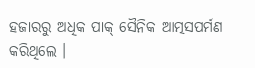ହଜାରରୁ ଅଧିକ ପାକ୍ ସୈନିକ ଆତ୍ମସପର୍ମଣ କରିଥିଲେ ।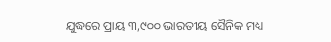ଯୁଦ୍ଧରେ ପ୍ରାୟ ୩,୯୦୦ ଭାରତୀୟ ସୈନିକ ମଧ୍ୟ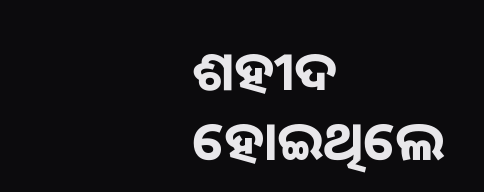ଶହୀଦ ହୋଇଥିଲେ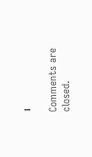।

Comments are closed.